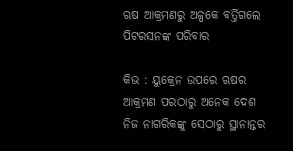ଋଷ ଆକ୍ରମଣରୁ ଅଳ୍ପକେ ବର୍ତ୍ତିଗଲେ ପିଟରସନଙ୍କ ପରିବାର

କିଭ : ୟୁକ୍ରେନ ଉପରେ ଋଷର ଆକ୍ରମଣ ପରଠାରୁ ଅନେକ ଦେଶ ନିଜ ନାଗରିକଙ୍କୁ ସେଠାରୁ ସ୍ଥାନାନ୍ତର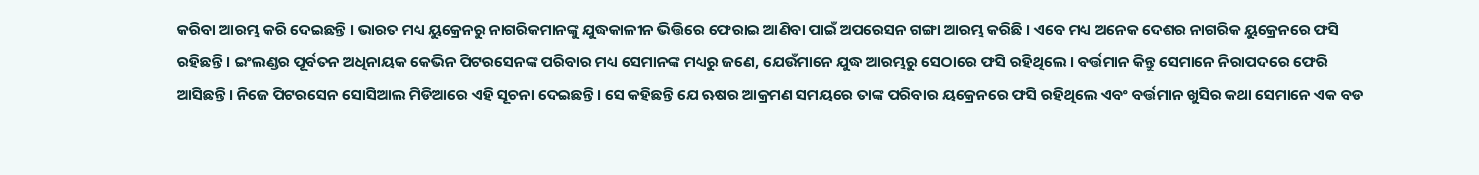କରିବା ଆରମ୍ଭ କରି ଦେଇଛନ୍ତି । ଭାରତ ମଧ୍ୟ ୟୁକ୍ରେନରୁ ନାଗରିକମାନଙ୍କୁ ଯୁଦ୍ଧକାଳୀନ ଭିତ୍ତିରେ ଫେରାଇ ଆଣିବା ପାଇଁ ଅପରେସନ ଗଙ୍ଗା ଆରମ୍ଭ କରିଛି । ଏବେ ମଧ୍ୟ ଅନେକ ଦେଶର ନାଗରିକ ୟୁକ୍ରେନରେ ଫସି ରହିଛନ୍ତି । ଇଂଲଣ୍ଡର ପୂର୍ବତନ ଅଧିନାୟକ କେଭିନ ପିଟରସେନଙ୍କ ପରିବାର ମଧ୍ୟ ସେମାନଙ୍କ ମଧ୍ୟରୁ ଜଣେ, ଯେଉଁମାନେ ଯୁଦ୍ଧ ଆରମ୍ଭରୁ ସେଠାରେ ଫସି ରହିଥିଲେ । ବର୍ତ୍ତମାନ କିନ୍ତୁ ସେମାନେ ନିରାପଦରେ ଫେରି ଆସିଛନ୍ତି । ନିଜେ ପିଟରସେନ ସୋସିଆଲ ମିଡିଆରେ ଏହି ସୂଚନା ଦେଇଛନ୍ତି । ସେ କହିଛନ୍ତି ଯେ ଋଷର ଆକ୍ରମଣ ସମୟରେ ତାଙ୍କ ପରିବାର ୟକ୍ରେନରେ ଫସି ରହିଥିଲେ ଏବଂ ବର୍ତ୍ତମାନ ଖୁସିର କଥା ସେମାନେ ଏକ ବଡ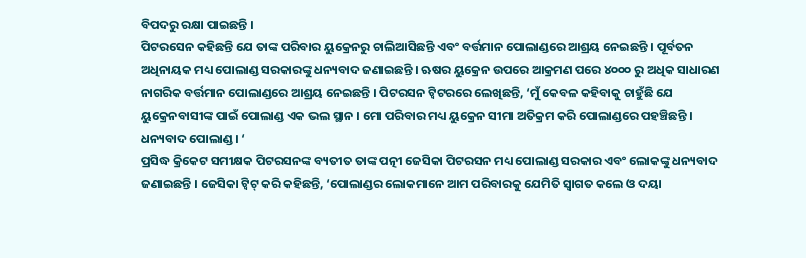ବିପଦରୁ ରକ୍ଷା ପାଇଛନ୍ତି ।
ପିଟରସେନ କହିଛନ୍ତି ଯେ ତାଙ୍କ ପରିବାର ୟୁକ୍ରେନରୁ ଚାଲିଆସିଛନ୍ତି ଏବଂ ବର୍ତ୍ତମାନ ପୋଲାଣ୍ଡରେ ଆଶ୍ରୟ ନେଇଛନ୍ତି । ପୂର୍ବତନ ଅଧିନାୟକ ମଧ୍ୟ ପୋଲାଣ୍ଡ ସରକାରଙ୍କୁ ଧନ୍ୟବାଦ ଜଣାଇଛନ୍ତି । ଋଷର ୟୁକ୍ରେନ ଉପରେ ଆକ୍ରମଣ ପରେ ୪୦୦୦ ରୁ ଅଧିକ ସାଧାରଣ ନାଗରିକ ବର୍ତ୍ତମାନ ପୋଲାଣ୍ଡରେ ଆଶ୍ରୟ ନେଇଛନ୍ତି । ପିଟରସନ ଟ୍ୱିଟରରେ ଲେଖିଛନ୍ତି, ‘ମୁଁ କେବଳ କହିବାକୁ ଚାହୁଁଛି ଯେ ୟୁକ୍ରେନବାସୀଙ୍କ ପାଇଁ ପୋଲାଣ୍ଡ ଏକ ଭଲ ସ୍ଥାନ । ମୋ ପରିବାର ମଧ୍ୟ ୟୁକ୍ରେନ ସୀମା ଅତିକ୍ରମ କରି ପୋଲାଣ୍ଡରେ ପହଞ୍ଚିଛନ୍ତି । ଧନ୍ୟବାଦ ପୋଲାଣ୍ଡ । ‘
ପ୍ରସିଦ୍ଧ କ୍ରିକେଟ ସମୀକ୍ଷକ ପିଟରସନଙ୍କ ବ୍ୟତୀତ ତାଙ୍କ ପତ୍ନୀ ଜେସିକା ପିଟରସନ ମଧ୍ୟ ପୋଲାଣ୍ଡ ସରକାର ଏବଂ ଲୋକଙ୍କୁ ଧନ୍ୟବାଦ ଜଣାଇଛନ୍ତି । ଜେସିକା ଟ୍ୱିଟ୍‌ କରି କହିଛନ୍ତି, ‘ପୋଲାଣ୍ଡର ଲୋକମାନେ ଆମ ପରିବାରକୁ ଯେମିତି ସ୍ୱାଗତ କଲେ ଓ ଦୟା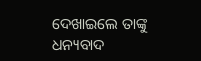ଦେଖାଇଲେ ତାଙ୍କୁ ଧନ୍ୟବାଦ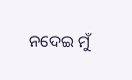ନଦେଇ ମୁଁ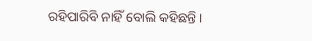ରହିପାରିବି ନାହିଁ ବୋଲି କହିଛନ୍ତି ।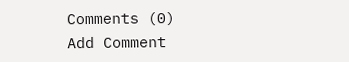Comments (0)
Add Comment